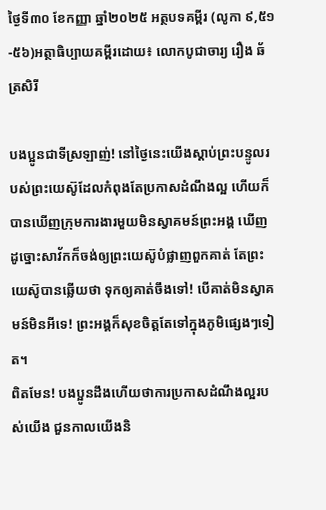ថ្ងៃទី៣០ ខែកញ្ញា ឆ្នាំ២០២៥ អត្ថបទគម្ពីរ (លូកា ៩,៥១-៥៦)អត្ថាធិប្បាយគម្ពីរដោយ៖ លោកបូជាចារ្យ រឿង ឆ័ត្រសិរី

បងប្អូនជាទីស្រឡាញ់! នៅថ្ងៃនេះយើងស្ដាប់ព្រះបន្ទូលរបស់ព្រះយេស៊ូដែលកំពុងតែប្រកាសដំណឹងល្អ ហើយក៏បានឃើញក្រុមការងារមួយមិនស្វាគមន៍ព្រះអង្គ ឃើញដូច្នោះសាវ័កក៏ចង់ឲ្យព្រះយេស៊ូបំផ្លាញពួកគាត់ តែព្រះយេស៊ូបានឆ្លើយថា ទុកឲ្យគាត់ចឹងទៅ! បើគាត់មិនស្វាគមន៍មិនអីទេ! ព្រះអង្គក៏សុខចិត្តតែទៅក្នុងភូមិផ្សេងៗទៀត។
ពិតមែន! បងប្អូនដឹងហើយថាការប្រកាសដំណឹងល្អរបស់យើង ជួនកាលយើងនិ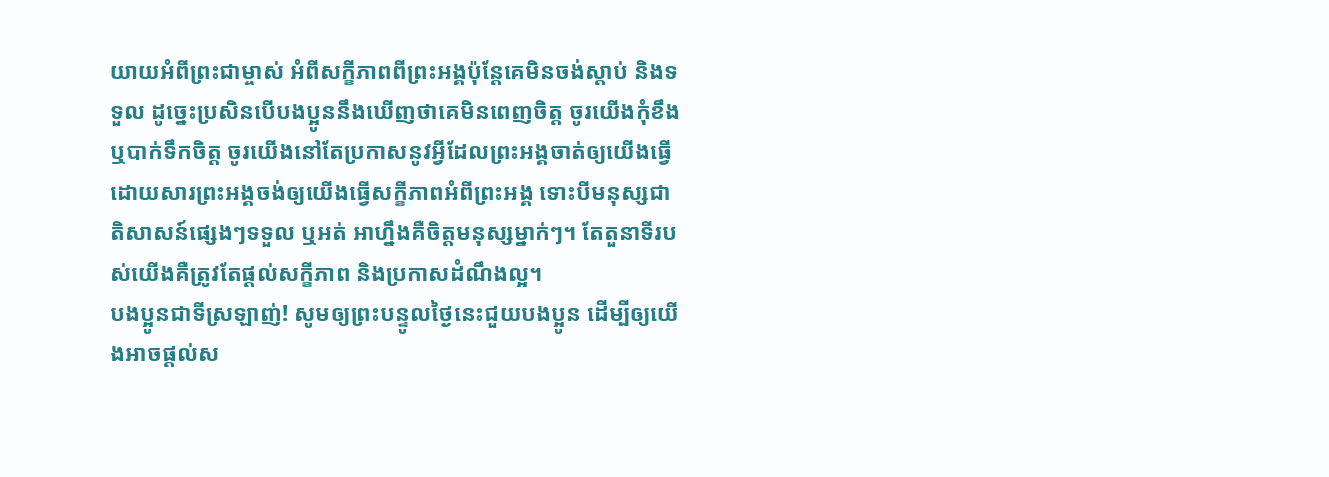យាយអំពីព្រះជាម្ចាស់ អំពីសក្ខីភាពពីព្រះអង្គប៉ុន្តែគេមិនចង់ស្តាប់ និងទទួល ដូច្នេះប្រសិនបើបងប្អូននឹងឃើញថាគេមិនពេញចិត្ត ចូរយើងកុំខឹង ឬបាក់ទឹកចិត្ត ចូរយើងនៅតែប្រកាសនូវអ្វីដែលព្រះអង្គចាត់ឲ្យយើងធើ្វ ដោយសារព្រះអង្គចង់ឲ្យយើងធ្វើសក្ខីភាពអំពីព្រះអង្គ ទោះបីមនុស្សជាតិសាសន៍ផ្សេងៗទទួល ឬអត់ អាហ្នឹងគឺចិត្តមនុស្សម្នាក់ៗ។ តែតួនាទីរបស់យើងគឺត្រូវតែផ្ដល់សក្ខីភាព និងប្រកាសដំណឹងល្អ។
បងប្អូនជាទីស្រឡាញ់! សូមឲ្យព្រះបន្ទូលថ្ងៃនេះជួយបងប្អូន ដើម្បីឲ្យយើងអាចផ្ដល់ស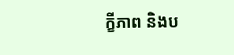ក្ខីភាព និងប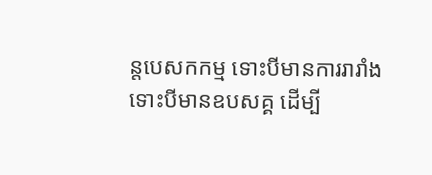ន្តបេសកកម្ម ទោះបីមានការរារាំង ទោះបីមានឧបសគ្គ ដើម្បី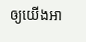ឲ្យយើងអា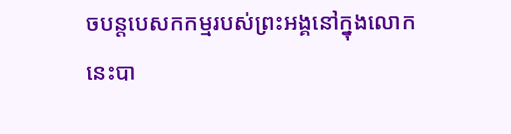ចបន្តបេសកកម្មរបស់ព្រះអង្គនៅក្នុងលោកនេះបា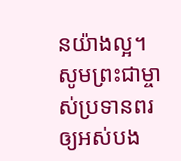នយ៉ាងល្អ។ សូមព្រះជាម្ចាស់ប្រទានពរឲ្យអស់បង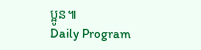ប្អូន៕
Daily Program